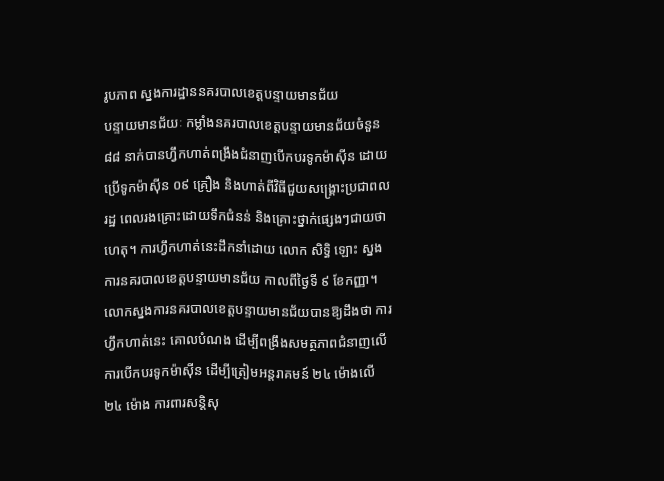រូបភាព ស្នងការដ្ឋាននគរបាលខេត្តបន្ទាយមានជ័យ
បន្ទាយមានជ័យៈ កម្លាំងនគរបាលខេត្តបន្ទាយមានជ័យចំនួន ៨៨ នាក់បានហ្វឹកហាត់ពង្រឹងជំនាញបើកបរទូកម៉ាស៊ីន ដោយប្រើទូកម៉ាស៊ីន ០៩ គ្រឿង និងហាត់ពីវិធីជួយសង្គ្រោះប្រជាពលរដ្ឋ ពេលរងគ្រោះដោយទឹកជំនន់ និងគ្រោះថ្នាក់ផ្សេងៗជាយថាហេតុ។ ការហ្វឹកហាត់នេះដឹកនាំដោយ លោក សិទ្ធិ ឡោះ ស្នងការនគរបាលខេត្តបន្ទាយមានជ័យ កាលពីថ្ងៃទី ៩ ខែកញ្ញា។
លោកស្នងការនគរបាលខេត្តបន្ទាយមានជ័យបានឱ្យដឹងថា ការហ្វឹកហាត់នេះ គោលបំណង ដើម្បីពង្រឹងសមត្ថភាពជំនាញលើការបើកបរទូកម៉ាស៊ីន ដើម្បីត្រៀមអន្តរាគមន៍ ២៤ ម៉ោងលើ ២៤ ម៉ោង ការពារសន្តិសុ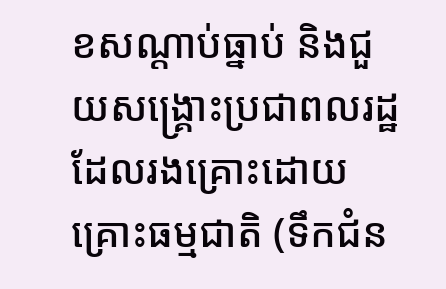ខសណ្តាប់ធ្នាប់ និងជួយសង្គ្រោះប្រជាពលរដ្ឋ ដែលរងគ្រោះដោយគ្រោះធម្មជាតិ (ទឹកជំន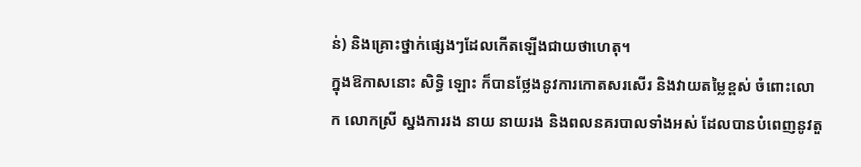ន់) និងគ្រោះថ្នាក់ផ្សេងៗដែលកើតឡើងជាយថាហេតុ។
ក្នុងឱកាសនោះ សិទ្ធិ ឡោះ ក៏បានថ្លែងនូវការកោតសរសើរ និងវាយតម្លៃខ្ពស់ ចំពោះលោក លោកស្រី ស្នងការរង នាយ នាយរង និងពលនគរបាលទាំងអស់ ដែលបានបំពេញនូវតួ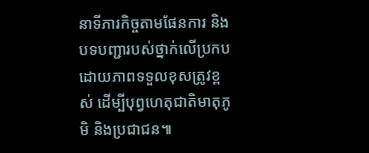នាទីភារកិច្ចតាមផែនការ និងបទបញ្ជារបស់ថ្នាក់លើប្រកបដោយភាពទទួលខុសត្រូវខ្ពស់ ដើម្បីបុព្វហេតុជាតិមាតុភូមិ និងប្រជាជន៕